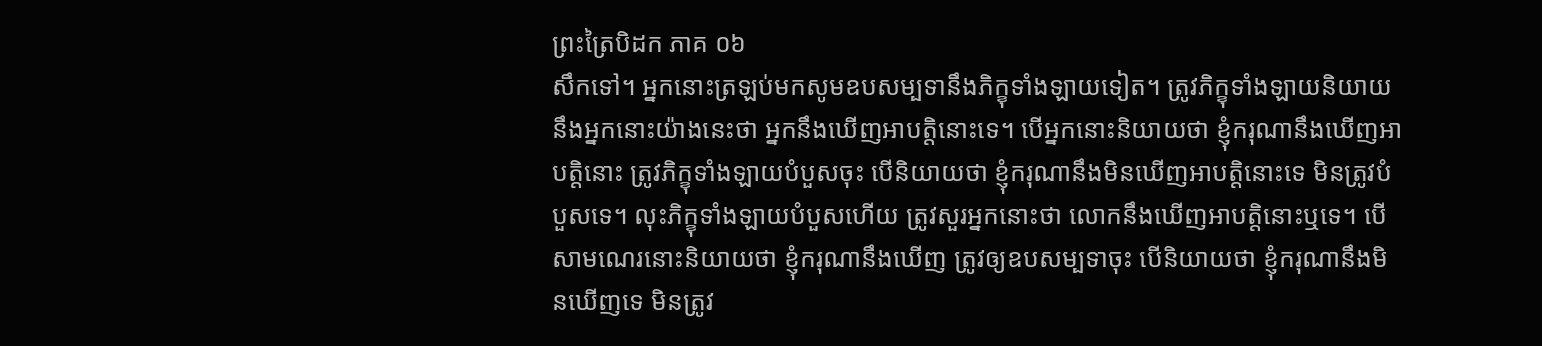ព្រះត្រៃបិដក ភាគ ០៦
សឹកទៅ។ អ្នកនោះត្រឡប់មកសូមឧបសម្បទានឹងភិក្ខុទាំងឡាយទៀត។ ត្រូវភិក្ខុទាំងឡាយនិយាយនឹងអ្នកនោះយ៉ាងនេះថា អ្នកនឹងឃើញអាបត្តិនោះទេ។ បើអ្នកនោះនិយាយថា ខ្ញុំករុណានឹងឃើញអាបត្តិនោះ ត្រូវភិក្ខុទាំងឡាយបំបួសចុះ បើនិយាយថា ខ្ញុំករុណានឹងមិនឃើញអាបត្តិនោះទេ មិនត្រូវបំបួសទេ។ លុះភិក្ខុទាំងឡាយបំបួសហើយ ត្រូវសួរអ្នកនោះថា លោកនឹងឃើញអាបត្តិនោះឬទេ។ បើសាមណេរនោះនិយាយថា ខ្ញុំករុណានឹងឃើញ ត្រូវឲ្យឧបសម្បទាចុះ បើនិយាយថា ខ្ញុំករុណានឹងមិនឃើញទេ មិនត្រូវ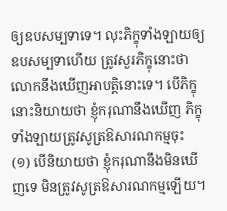ឲ្យឧបសម្បទាទេ។ លុះភិក្ខុទាំងឡាយឲ្យឧបសម្បទាហើយ ត្រូវសួរភិក្ខុនោះថា លោកនឹងឃើញអាបត្តិនោះទេ។ បើភិក្ខុនោះនិយាយថា ខ្ញុំករុណានឹងឃើញ ភិក្ខុទាំងឡាយត្រូវសូត្រឱសារណកម្មចុះ
(១) បើនិយាយថា ខ្ញុំករុណានឹងមិនឃើញទេ មិនត្រូវសូត្រឱសារណកម្មឡើយ។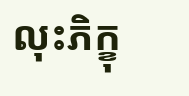លុះភិក្ខុ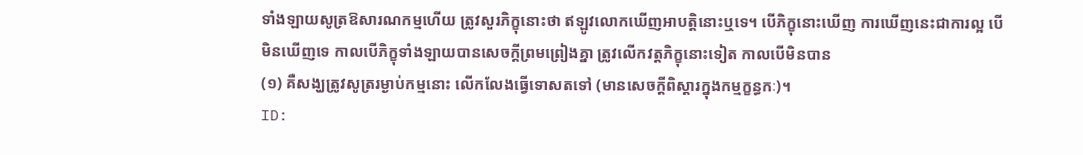ទាំងឡាយសូត្រឱសារណកម្មហើយ ត្រូវសួរភិក្ខុនោះថា ឥឡូវលោកឃើញអាបត្តិនោះឬទេ។ បើភិក្ខុនោះឃើញ ការឃើញនេះជាការល្អ បើមិនឃើញទេ កាលបើភិក្ខុទាំងឡាយបានសេចក្តីព្រមព្រៀងគ្នា ត្រូវលើកវត្តភិក្ខុនោះទៀត កាលបើមិនបាន
(១) គឺសង្ឃត្រូវសូត្ររម្ងាប់កម្មនោះ លើកលែងធ្វើទោសតទៅ (មានសេចក្តីពិស្តារក្នុងកម្មក្ខន្ធកៈ)។
ID: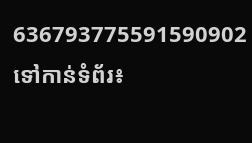636793775591590902
ទៅកាន់ទំព័រ៖